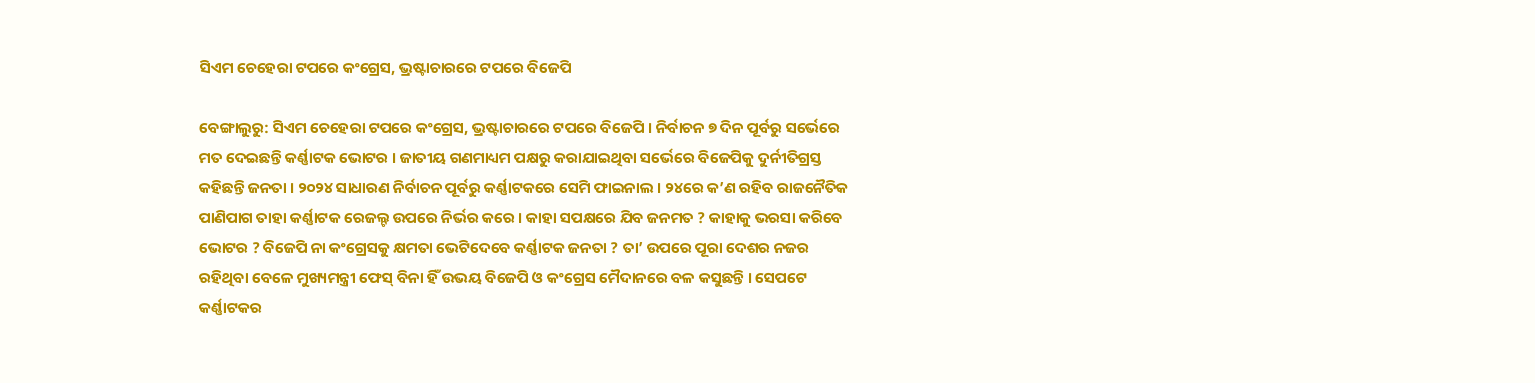ସିଏମ ଚେହେରା ଟପରେ କଂଗ୍ରେସ, ଭ୍ରଷ୍ଟାଚାରରେ ଟପରେ ବିଜେପି

ବେଙ୍ଗାଲୁରୁ: ସିଏମ ଚେହେରା ଟପରେ କଂଗ୍ରେସ, ଭ୍ରଷ୍ଟାଚାରରେ ଟପରେ ବିଜେପି । ନିର୍ବାଚନ ୭ ଦିନ ପୂର୍ବରୁ ସର୍ଭେରେ ମତ ଦେଇଛନ୍ତି କର୍ଣ୍ଣାଟକ ଭୋଟର । ଜାତୀୟ ଗଣମାଧ୍ୟମ ପକ୍ଷରୁ କରାଯାଇଥିବା ସର୍ଭେରେ ବିଜେପିକୁ ଦୁର୍ନୀତିଗ୍ରସ୍ତ କହିଛନ୍ତି ଜନତା । ୨୦୨୪ ସାଧାରଣ ନିର୍ବାଚନ ପୂର୍ବରୁ କର୍ଣ୍ଣାଟକରେ ସେମି ଫାଇନାଲ । ୨୪ରେ କ’ଣ ରହିବ ରାଜନୈତିକ ପାଣିପାଗ ତାହା କର୍ଣ୍ଣାଟକ ରେଜଲ୍ଟ ଉପରେ ନିର୍ଭର କରେ । କାହା ସପକ୍ଷରେ ଯିବ ଜନମତ ? କାହାକୁ ଭରସା କରିବେ ଭୋଟର ? ବିଜେପି ନା କଂଗ୍ରେସକୁ କ୍ଷମତା ଭେଟିଦେବେ କର୍ଣ୍ଣାଟକ ଜନତା ? ତା’ ଉପରେ ପୂରା ଦେଶର ନଜର ରହିଥିବା ବେଳେ ମୁଖ୍ୟମନ୍ତ୍ରୀ ଫେସ୍ ବିନା ହିଁ ଉଭୟ ବିଜେପି ଓ କଂଗ୍ରେସ ମୈଦାନରେ ବଳ କସୁଛନ୍ତି । ସେପଟେ କର୍ଣ୍ଣାଟକର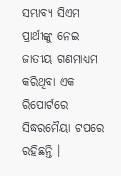ସମ୍ଭାବ୍ୟ ସିଏମ ପ୍ରାର୍ଥୀଙ୍କୁ ନେଇ ଜାତୀୟ ଗଣମାଧ୍ୟମ କରିଥିବା ଏକ ରିପୋର୍ଟରେ ସିଦ୍ଧରମୈୟା ଟପରେ ରହିଛନ୍ତି ।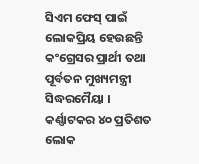ସିଏମ ଫେସ୍ ପାଇଁ ଲୋକପ୍ରିୟ ହେଉଛନ୍ତି କଂଗ୍ରେସର ପ୍ରାର୍ଥୀ ତଥା ପୂର୍ବତନ ମୁଖ୍ୟମନ୍ତ୍ରୀ ସିଦ୍ଧରମୈୟା । କର୍ଣ୍ଣାଟକର ୪୦ ପ୍ରତିଶତ ଲୋକ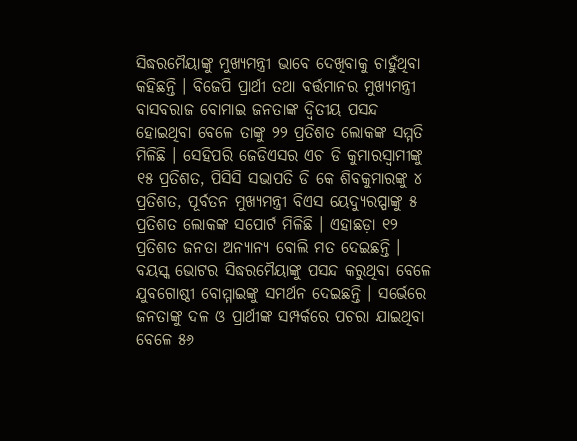ସିଦ୍ଧରମୈୟାଙ୍କୁ ମୁଖ୍ୟମନ୍ତ୍ରୀ ଭାବେ ଦେଖିବାକୁ ଚାହୁଁଥିବା କହିଛନ୍ତି । ବିଜେପି ପ୍ରାର୍ଥୀ ତଥା ବର୍ତ୍ତମାନର ମୁଖ୍ୟମନ୍ତ୍ରୀ ବାସବରାଜ ବୋମାଇ ଜନତାଙ୍କ ଦ୍ବିତୀୟ ପସନ୍ଦ ହୋଇଥିବା ବେଳେ ତାଙ୍କୁ ୨୨ ପ୍ରତିଶତ ଲୋକଙ୍କ ସମ୍ମତି ମିଳିଛି । ସେହିପରି ଜେଡିଏସର ଏଚ ଡି କୁମାରସ୍ବାମୀଙ୍କୁ ୧୫ ପ୍ରତିଶତ, ପିସିସି ସଭାପତି ଡି କେ ଶିବକୁମାରଙ୍କୁ ୪ ପ୍ରତିଶତ, ପୂର୍ବତନ ମୁଖ୍ୟମନ୍ତ୍ରୀ ବିଏସ ୟେଦ୍ୟୁରପ୍ପାଙ୍କୁ ୫ ପ୍ରତିଶତ ଲୋକଙ୍କ ସପୋର୍ଟ ମିଳିଛି । ଏହାଛଡ଼ା ୧୨ ପ୍ରତିଶତ ଜନତା ଅନ୍ୟାନ୍ୟ ବୋଲି ମତ ଦେଇଛନ୍ତି । ବୟସ୍କ ଭୋଟର ସିଦ୍ଧରମୈୟାଙ୍କୁ ପସନ୍ଦ କରୁଥିବା ବେଳେ ଯୁବଗୋଷ୍ଠୀ ବୋମ୍ମାଇଙ୍କୁ ସମର୍ଥନ ଦେଇଛନ୍ତି । ସର୍ଭେରେ ଜନତାଙ୍କୁ ଦଳ ଓ ପ୍ରାର୍ଥୀଙ୍କ ସମ୍ପର୍କରେ ପଚରା ଯାଇଥିବା ବେଳେ ୫୬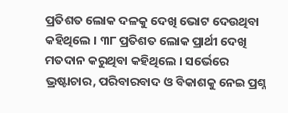ପ୍ରତିଶତ ଲୋକ ଦଳକୁ ଦେଖି ଭୋଟ ଦେଉଥିବା କହିଥିଲେ । ୩୮ ପ୍ରତିଶତ ଲୋକ ପ୍ରାର୍ଥୀ ଦେଖି ମତଦାନ କରୁଥିବା କହିଥିଲେ । ସର୍ଭେରେ ଭ୍ରଷ୍ଟାଚାର, ପରିବାରବାଦ ଓ ବିକାଶକୁ ନେଇ ପ୍ରଶ୍ନ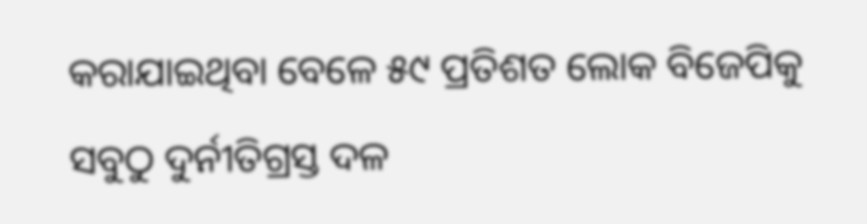କରାଯାଇଥିବା ବେଳେ ୫୯ ପ୍ରତିଶତ ଲୋକ ବିଜେପିକୁ ସବୁଠୁ ଦୁର୍ନୀତିଗ୍ରସ୍ତ ଦଳ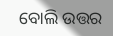ବୋଲି ଉତ୍ତର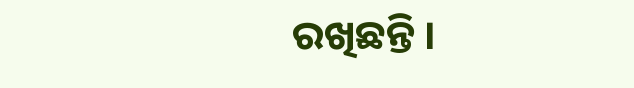ରଖିଛନ୍ତି ।